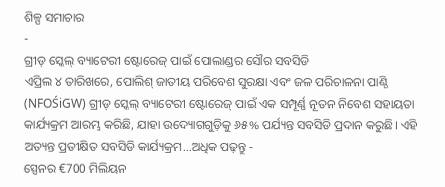ଶିଳ୍ପ ସମାଚାର
-
ଗ୍ରୀଡ୍ ସ୍କେଲ୍ ବ୍ୟାଟେରୀ ଷ୍ଟୋରେଜ୍ ପାଇଁ ପୋଲାଣ୍ଡର ସୌର ସବସିଡି
ଏପ୍ରିଲ ୪ ତାରିଖରେ, ପୋଲିଶ୍ ଜାତୀୟ ପରିବେଶ ସୁରକ୍ଷା ଏବଂ ଜଳ ପରିଚାଳନା ପାଣ୍ଠି (NFOŚiGW) ଗ୍ରୀଡ୍ ସ୍କେଲ୍ ବ୍ୟାଟେରୀ ଷ୍ଟୋରେଜ୍ ପାଇଁ ଏକ ସମ୍ପୂର୍ଣ୍ଣ ନୂତନ ନିବେଶ ସହାୟତା କାର୍ଯ୍ୟକ୍ରମ ଆରମ୍ଭ କରିଛି, ଯାହା ଉଦ୍ୟୋଗଗୁଡ଼ିକୁ ୬୫% ପର୍ଯ୍ୟନ୍ତ ସବସିଡି ପ୍ରଦାନ କରୁଛି। ଏହି ଅତ୍ୟନ୍ତ ପ୍ରତୀକ୍ଷିତ ସବସିଡି କାର୍ଯ୍ୟକ୍ରମ...ଅଧିକ ପଢ଼ନ୍ତୁ -
ସ୍ପେନର €700 ମିଲିୟନ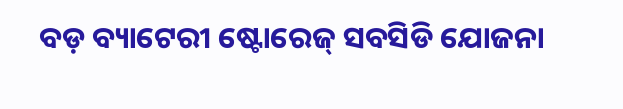ବଡ଼ ବ୍ୟାଟେରୀ ଷ୍ଟୋରେଜ୍ ସବସିଡି ଯୋଜନା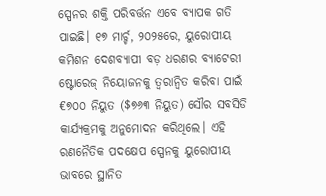ସ୍ପେନର ଶକ୍ତି ପରିବର୍ତ୍ତନ ଏବେ ବ୍ୟାପକ ଗତି ପାଇଛି। ୧୭ ମାର୍ଚ୍ଚ, ୨୦୨୫ରେ, ୟୁରୋପୀୟ କମିଶନ ଦେଶବ୍ୟାପୀ ବଡ଼ ଧରଣର ବ୍ୟାଟେରୀ ଷ୍ଟୋରେଜ୍ ନିୟୋଜନକୁ ତ୍ୱରାନ୍ୱିତ କରିବା ପାଇଁ €୭୦୦ ନିୟୁତ ($୭୬୩ ନିୟୁତ) ସୌର ସବସିଡି କାର୍ଯ୍ୟକ୍ରମକୁ ଅନୁମୋଦନ କରିଥିଲେ। ଏହି ରଣନୈତିକ ପଦକ୍ଷେପ ସ୍ପେନକୁ ୟୁରୋପୀୟ ଭାବରେ ସ୍ଥାନିତ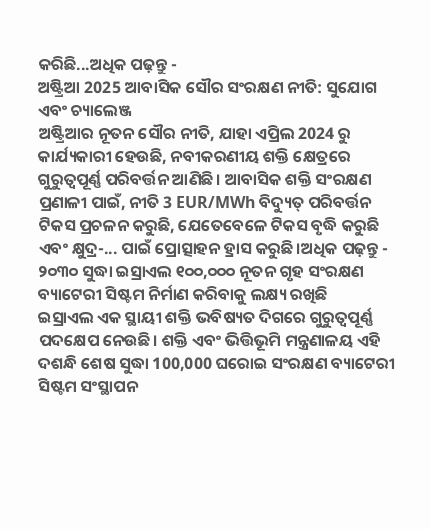କରିଛି...ଅଧିକ ପଢ଼ନ୍ତୁ -
ଅଷ୍ଟ୍ରିଆ 2025 ଆବାସିକ ସୌର ସଂରକ୍ଷଣ ନୀତି: ସୁଯୋଗ ଏବଂ ଚ୍ୟାଲେଞ୍ଜ
ଅଷ୍ଟ୍ରିଆର ନୂତନ ସୌର ନୀତି, ଯାହା ଏପ୍ରିଲ 2024 ରୁ କାର୍ଯ୍ୟକାରୀ ହେଉଛି, ନବୀକରଣୀୟ ଶକ୍ତି କ୍ଷେତ୍ରରେ ଗୁରୁତ୍ୱପୂର୍ଣ୍ଣ ପରିବର୍ତ୍ତନ ଆଣିଛି। ଆବାସିକ ଶକ୍ତି ସଂରକ୍ଷଣ ପ୍ରଣାଳୀ ପାଇଁ, ନୀତି 3 EUR/MWh ବିଦ୍ୟୁତ୍ ପରିବର୍ତ୍ତନ ଟିକସ ପ୍ରଚଳନ କରୁଛି, ଯେତେବେଳେ ଟିକସ ବୃଦ୍ଧି କରୁଛି ଏବଂ କ୍ଷୁଦ୍ର-... ପାଇଁ ପ୍ରୋତ୍ସାହନ ହ୍ରାସ କରୁଛି।ଅଧିକ ପଢ଼ନ୍ତୁ -
୨୦୩୦ ସୁଦ୍ଧା ଇସ୍ରାଏଲ ୧୦୦,୦୦୦ ନୂତନ ଗୃହ ସଂରକ୍ଷଣ ବ୍ୟାଟେରୀ ସିଷ୍ଟମ ନିର୍ମାଣ କରିବାକୁ ଲକ୍ଷ୍ୟ ରଖିଛି
ଇସ୍ରାଏଲ ଏକ ସ୍ଥାୟୀ ଶକ୍ତି ଭବିଷ୍ୟତ ଦିଗରେ ଗୁରୁତ୍ୱପୂର୍ଣ୍ଣ ପଦକ୍ଷେପ ନେଉଛି। ଶକ୍ତି ଏବଂ ଭିତ୍ତିଭୂମି ମନ୍ତ୍ରଣାଳୟ ଏହି ଦଶନ୍ଧି ଶେଷ ସୁଦ୍ଧା 100,000 ଘରୋଇ ସଂରକ୍ଷଣ ବ୍ୟାଟେରୀ ସିଷ୍ଟମ ସଂସ୍ଥାପନ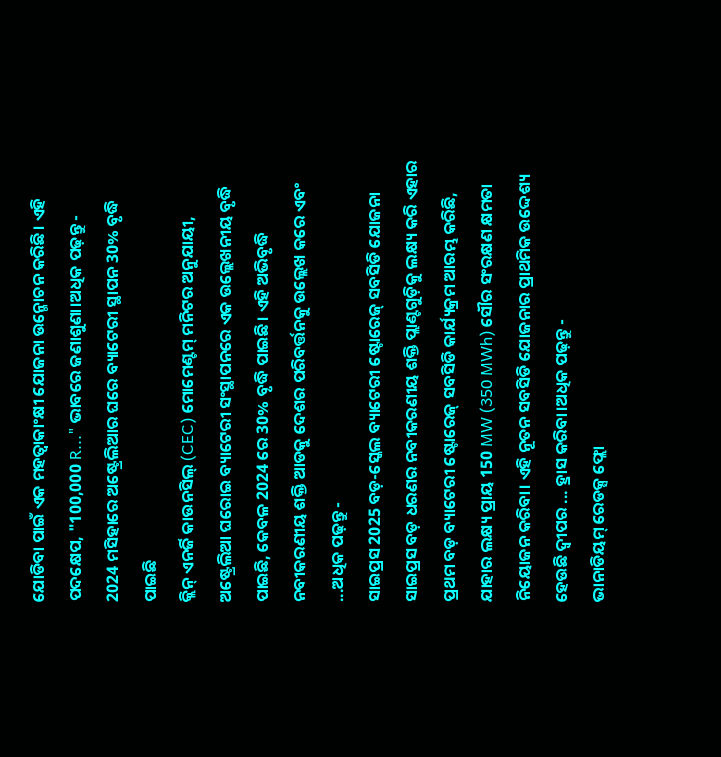ଯୋଡିବା ପାଇଁ ଏକ ମହତ୍ୱାକାଂକ୍ଷୀ ଯୋଜନା ଉନ୍ମୋଚନ କରିଛି। ଏହି ପଦକ୍ଷେପ, "100,000 R..." ଭାବରେ ଜଣାଶୁଣା।ଅଧିକ ପଢ଼ନ୍ତୁ -
2024 ମସିହାରେ ଅଷ୍ଟ୍ରେଲିଆର ଘରେ ବ୍ୟାଟେରୀ ସ୍ଥାପନ 30% ବୃଦ୍ଧି ପାଇଛି
କ୍ଲିନ୍ ଏନର୍ଜି କାଉନସିଲ୍ (CEC) ମୋମେଣ୍ଟମ୍ ମନିଟର ଅନୁଯାୟୀ, ଅଷ୍ଟ୍ରେଲିଆ ଘରୋଇ ବ୍ୟାଟେରୀ ସଂସ୍ଥାପନରେ ଏକ ଉଲ୍ଲେଖନୀୟ ବୃଦ୍ଧି ପାଇଛି, କେବଳ 2024 ରେ 30% ବୃଦ୍ଧି ପାଇଛି। ଏହି ଅଭିବୃଦ୍ଧି ନବୀକରଣୀୟ ଶକ୍ତି ଆଡକୁ ଦେଶର ପରିବର୍ତ୍ତନକୁ ଉଲ୍ଲେଖ କରେ ଏବଂ ...ଅଧିକ ପଢ଼ନ୍ତୁ -
ସାଇପ୍ରସ 2025 ବଡ଼-ସ୍କେଲ ବ୍ୟାଟେରୀ ଷ୍ଟୋରେଜ୍ ସବସିଡି ଯୋଜନା
ସାଇପ୍ରସ ବଡ଼ ଧରଣର ନବୀକରଣୀୟ ଶକ୍ତି ପ୍ଲାଣ୍ଟଗୁଡ଼ିକୁ ଲକ୍ଷ୍ୟ କରି ଏହାର ପ୍ରଥମ ବଡ଼ ବ୍ୟାଟେରୀ ଷ୍ଟୋରେଜ୍ ସବସିଡି କାର୍ଯ୍ୟକ୍ରମ ଆରମ୍ଭ କରିଛି, ଯାହାର ଲକ୍ଷ୍ୟ ପ୍ରାୟ 150 MW (350 MWh) ସୌର ସଂରକ୍ଷଣ କ୍ଷମତା ନିୟୋଜନ କରିବା। ଏହି ନୂତନ ସବସିଡି ଯୋଜନାର ପ୍ରାଥମିକ ଉଦ୍ଦେଶ୍ୟ ହେଉଛି ଦ୍ୱୀପର ... ହ୍ରାସ କରିବା।ଅଧିକ ପଢ଼ନ୍ତୁ -
ଭାନାଡିୟମ୍ ରେଡକ୍ସ ଫ୍ଲୋ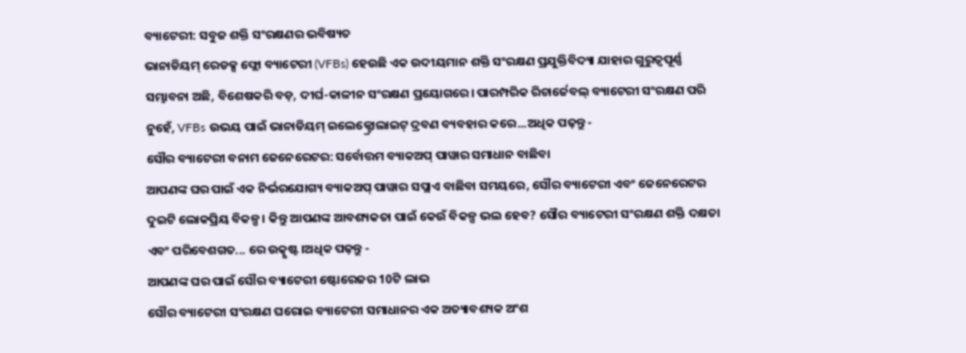ବ୍ୟାଟେରୀ: ସବୁଜ ଶକ୍ତି ସଂରକ୍ଷଣର ଭବିଷ୍ୟତ
ଭାନାଡିୟମ୍ ରେଡକ୍ସ ଫ୍ଲୋ ବ୍ୟାଟେରୀ (VFBs) ହେଉଛି ଏକ ଉଦୀୟମାନ ଶକ୍ତି ସଂରକ୍ଷଣ ପ୍ରଯୁକ୍ତିବିଦ୍ୟା ଯାହାର ଗୁରୁତ୍ୱପୂର୍ଣ୍ଣ ସମ୍ଭାବନା ଅଛି, ବିଶେଷକରି ବଡ଼, ଦୀର୍ଘ-କାଳୀନ ସଂରକ୍ଷଣ ପ୍ରୟୋଗରେ। ପାରମ୍ପରିକ ରିଚାର୍ଜେବଲ୍ ବ୍ୟାଟେରୀ ସଂରକ୍ଷଣ ପରି ନୁହେଁ, VFBs ଉଭୟ ପାଇଁ ଭାନାଡିୟମ୍ ଇଲେକ୍ଟ୍ରୋଲାଇଟ୍ ଦ୍ରବଣ ବ୍ୟବହାର କରେ...ଅଧିକ ପଢ଼ନ୍ତୁ -
ସୌର ବ୍ୟାଟେରୀ ବନାମ ଜେନେରେଟର: ସର୍ବୋତ୍ତମ ବ୍ୟାକଅପ୍ ପାୱାର ସମାଧାନ ବାଛିବା
ଆପଣଙ୍କ ଘର ପାଇଁ ଏକ ନିର୍ଭରଯୋଗ୍ୟ ବ୍ୟାକଅପ୍ ପାୱାର ସପ୍ଲାଏ ବାଛିବା ସମୟରେ, ସୌର ବ୍ୟାଟେରୀ ଏବଂ ଜେନେରେଟର ଦୁଇଟି ଲୋକପ୍ରିୟ ବିକଳ୍ପ। କିନ୍ତୁ ଆପଣଙ୍କ ଆବଶ୍ୟକତା ପାଇଁ କେଉଁ ବିକଳ୍ପ ଭଲ ହେବ? ସୌର ବ୍ୟାଟେରୀ ସଂରକ୍ଷଣ ଶକ୍ତି ଦକ୍ଷତା ଏବଂ ପରିବେଶଗତ... ରେ ଉତ୍କୃଷ୍ଟ।ଅଧିକ ପଢ଼ନ୍ତୁ -
ଆପଣଙ୍କ ଘର ପାଇଁ ସୌର ବ୍ୟାଟେରୀ ଷ୍ଟୋରେଜର 10ଟି ଲାଭ
ସୌର ବ୍ୟାଟେରୀ ସଂରକ୍ଷଣ ଘରୋଇ ବ୍ୟାଟେରୀ ସମାଧାନର ଏକ ଅତ୍ୟାବଶ୍ୟକ ଅଂଶ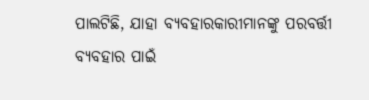ପାଲଟିଛି, ଯାହା ବ୍ୟବହାରକାରୀମାନଙ୍କୁ ପରବର୍ତ୍ତୀ ବ୍ୟବହାର ପାଇଁ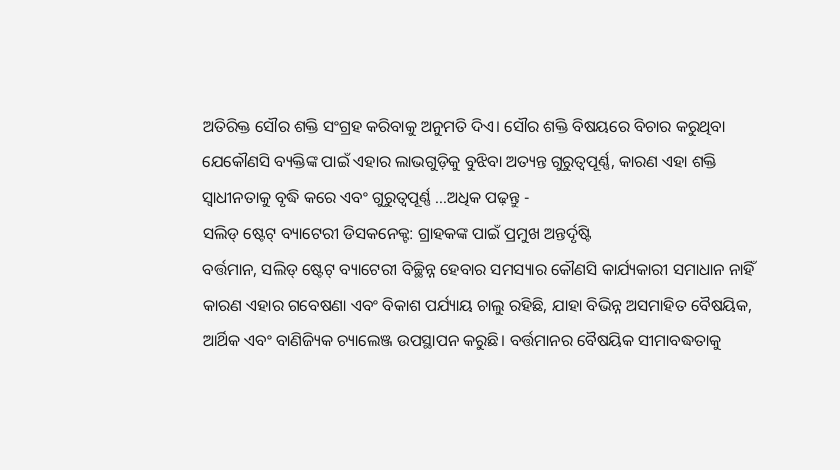ଅତିରିକ୍ତ ସୌର ଶକ୍ତି ସଂଗ୍ରହ କରିବାକୁ ଅନୁମତି ଦିଏ। ସୌର ଶକ୍ତି ବିଷୟରେ ବିଚାର କରୁଥିବା ଯେକୌଣସି ବ୍ୟକ୍ତିଙ୍କ ପାଇଁ ଏହାର ଲାଭଗୁଡ଼ିକୁ ବୁଝିବା ଅତ୍ୟନ୍ତ ଗୁରୁତ୍ୱପୂର୍ଣ୍ଣ, କାରଣ ଏହା ଶକ୍ତି ସ୍ୱାଧୀନତାକୁ ବୃଦ୍ଧି କରେ ଏବଂ ଗୁରୁତ୍ୱପୂର୍ଣ୍ଣ ...ଅଧିକ ପଢ଼ନ୍ତୁ -
ସଲିଡ୍ ଷ୍ଟେଟ୍ ବ୍ୟାଟେରୀ ଡିସକନେକ୍ଟ: ଗ୍ରାହକଙ୍କ ପାଇଁ ପ୍ରମୁଖ ଅନ୍ତର୍ଦୃଷ୍ଟି
ବର୍ତ୍ତମାନ, ସଲିଡ୍ ଷ୍ଟେଟ୍ ବ୍ୟାଟେରୀ ବିଚ୍ଛିନ୍ନ ହେବାର ସମସ୍ୟାର କୌଣସି କାର୍ଯ୍ୟକାରୀ ସମାଧାନ ନାହିଁ କାରଣ ଏହାର ଗବେଷଣା ଏବଂ ବିକାଶ ପର୍ଯ୍ୟାୟ ଚାଲୁ ରହିଛି, ଯାହା ବିଭିନ୍ନ ଅସମାହିତ ବୈଷୟିକ, ଆର୍ଥିକ ଏବଂ ବାଣିଜ୍ୟିକ ଚ୍ୟାଲେଞ୍ଜ ଉପସ୍ଥାପନ କରୁଛି। ବର୍ତ୍ତମାନର ବୈଷୟିକ ସୀମାବଦ୍ଧତାକୁ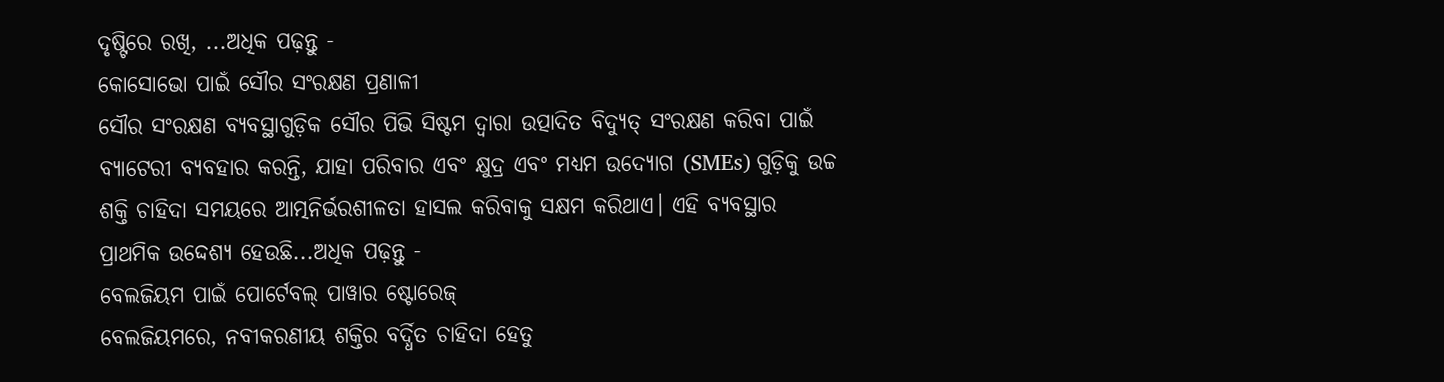ଦୃଷ୍ଟିରେ ରଖି, ...ଅଧିକ ପଢ଼ନ୍ତୁ -
କୋସୋଭୋ ପାଇଁ ସୌର ସଂରକ୍ଷଣ ପ୍ରଣାଳୀ
ସୌର ସଂରକ୍ଷଣ ବ୍ୟବସ୍ଥାଗୁଡ଼ିକ ସୌର ପିଭି ସିଷ୍ଟମ ଦ୍ୱାରା ଉତ୍ପାଦିତ ବିଦ୍ୟୁତ୍ ସଂରକ୍ଷଣ କରିବା ପାଇଁ ବ୍ୟାଟେରୀ ବ୍ୟବହାର କରନ୍ତି, ଯାହା ପରିବାର ଏବଂ କ୍ଷୁଦ୍ର ଏବଂ ମଧ୍ୟମ ଉଦ୍ୟୋଗ (SMEs) ଗୁଡ଼ିକୁ ଉଚ୍ଚ ଶକ୍ତି ଚାହିଦା ସମୟରେ ଆତ୍ମନିର୍ଭରଶୀଳତା ହାସଲ କରିବାକୁ ସକ୍ଷମ କରିଥାଏ। ଏହି ବ୍ୟବସ୍ଥାର ପ୍ରାଥମିକ ଉଦ୍ଦେଶ୍ୟ ହେଉଛି...ଅଧିକ ପଢ଼ନ୍ତୁ -
ବେଲଜିୟମ ପାଇଁ ପୋର୍ଟେବଲ୍ ପାୱାର ଷ୍ଟୋରେଜ୍
ବେଲଜିୟମରେ, ନବୀକରଣୀୟ ଶକ୍ତିର ବର୍ଦ୍ଧିତ ଚାହିଦା ହେତୁ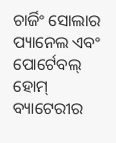ଚାର୍ଜିଂ ସୋଲାର ପ୍ୟାନେଲ ଏବଂ ପୋର୍ଟେବଲ୍ ହୋମ୍ ବ୍ୟାଟେରୀର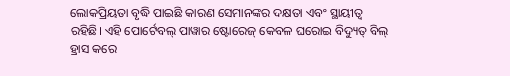ଲୋକପ୍ରିୟତା ବୃଦ୍ଧି ପାଇଛି କାରଣ ସେମାନଙ୍କର ଦକ୍ଷତା ଏବଂ ସ୍ଥାୟୀତ୍ୱ ରହିଛି। ଏହି ପୋର୍ଟେବଲ୍ ପାୱାର ଷ୍ଟୋରେଜ୍ କେବଳ ଘରୋଇ ବିଦ୍ୟୁତ୍ ବିଲ୍ ହ୍ରାସ କରେ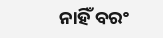ନାହିଁ ବରଂ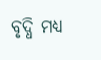ବୃଦ୍ଧି ମଧ୍ୟ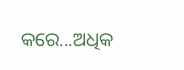କରେ...ଅଧିକ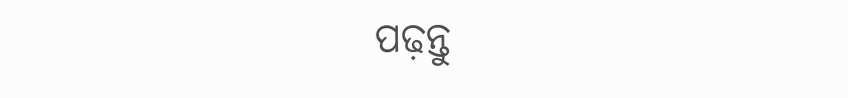ପଢ଼ନ୍ତୁ